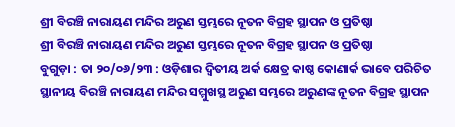ଶ୍ରୀ ବିରଞ୍ଚି ନାରାୟଣ ମନ୍ଦିର ଅରୁଣ ସ୍ତମ୍ଭରେ ନୂତନ ବିଗ୍ରହ ସ୍ଥାପନ ଓ ପ୍ରତିଷ୍ଠା
ଶ୍ରୀ ବିରଞ୍ଚି ନାରାୟଣ ମନ୍ଦିର ଅରୁଣ ସ୍ତମ୍ଭରେ ନୂତନ ବିଗ୍ରହ ସ୍ଥାପନ ଓ ପ୍ରତିଷ୍ଠା
ବୁଗୁଡ଼ା : ତା ୨୦/୦୬/୨୩ : ଓଡ଼ିଶାର ଦ୍ଵିତୀୟ ଅର୍କ କ୍ଷେତ୍ର କାଷ୍ଠ କୋଣାର୍କ ଭାବେ ପରିଚିତ ସ୍ଥାନୀୟ ବିରଞ୍ଚି ନାରାୟଣ ମନ୍ଦିର ସମ୍ମୁଖସ୍ଥ ଅରୁଣ ସମ୍ଭରେ ଅରୁଣଙ୍କ ନୂତନ ବିଗ୍ରହ ସ୍ଥାପନ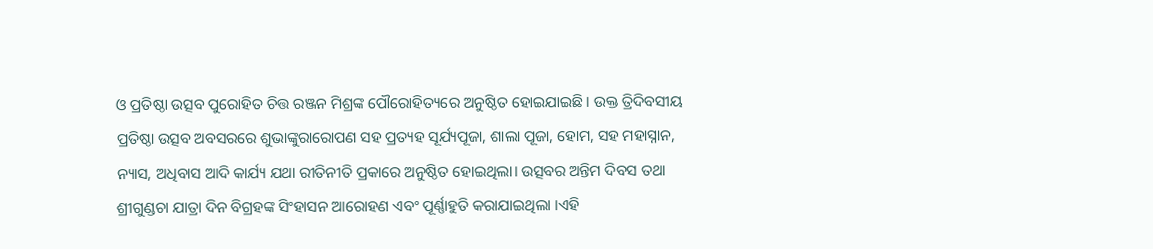ଓ ପ୍ରତିଷ୍ଠା ଉତ୍ସବ ପୁରୋହିତ ଚିତ୍ତ ରଞ୍ଜନ ମିଶ୍ରଙ୍କ ପୌରୋହିତ୍ୟରେ ଅନୁଷ୍ଠିତ ହୋଇଯାଇଛି । ଉକ୍ତ ତ୍ରିଦିବସୀୟ ପ୍ରତିଷ୍ଠା ଉତ୍ସବ ଅବସରରେ ଶୁଭାଙ୍କୁରାରୋପଣ ସହ ପ୍ରତ୍ୟହ ସୂର୍ଯ୍ୟପୂଜା, ଶାଲା ପୂଜା, ହୋମ, ସହ ମହାସ୍ନାନ, ନ୍ୟାସ, ଅଧିବାସ ଆଦି କାର୍ଯ୍ୟ ଯଥା ରୀତିନୀତି ପ୍ରକାରେ ଅନୁଷ୍ଠିତ ହୋଇଥିଲା। ଉତ୍ସବର ଅନ୍ତିମ ଦିବସ ତଥା ଶ୍ରୀଗୁଣ୍ଡଚା ଯାତ୍ରା ଦିନ ବିଗ୍ରହଙ୍କ ସିଂହାସନ ଆରୋହଣ ଏବଂ ପୂର୍ଣ୍ଣାହୁତି କରାଯାଇଥିଲା ।ଏହି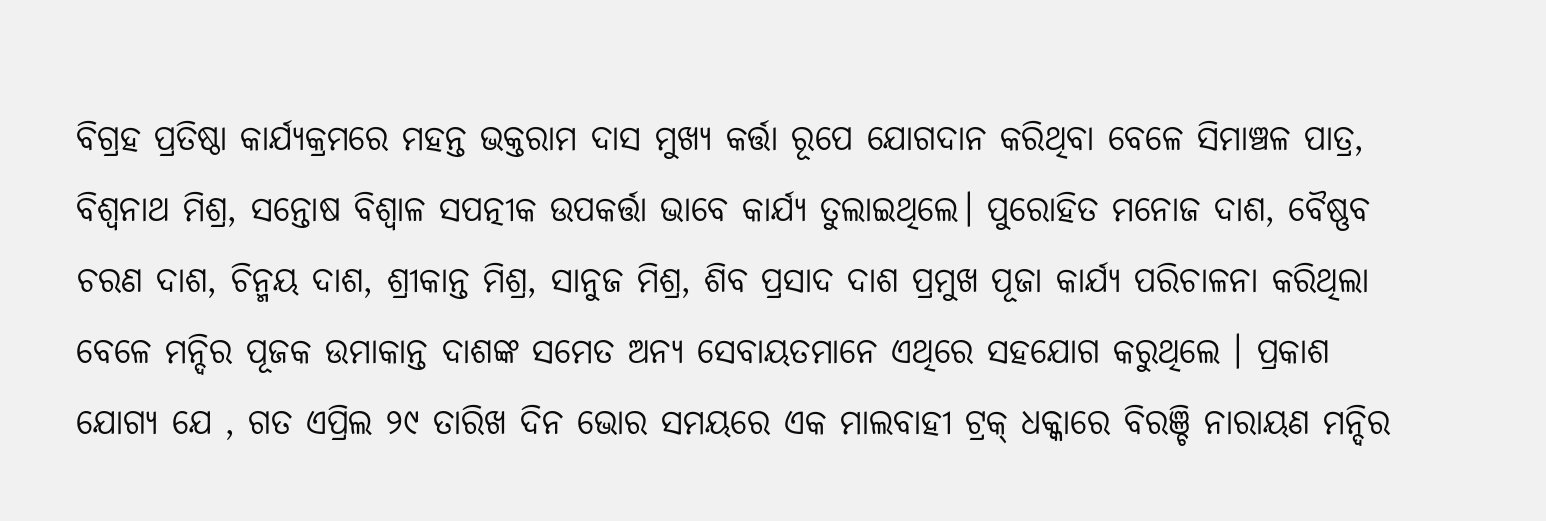ବିଗ୍ରହ ପ୍ରତିଷ୍ଠା କାର୍ଯ୍ୟକ୍ରମରେ ମହନ୍ତ ଭକ୍ତରାମ ଦାସ ମୁଖ୍ୟ କର୍ତ୍ତା ରୂପେ ଯୋଗଦାନ କରିଥିବା ବେଳେ ସିମାଞ୍ଚଳ ପାତ୍ର, ବିଶ୍ଵନାଥ ମିଶ୍ର, ସନ୍ତୋଷ ବିଶ୍ଵାଳ ସପତ୍ନୀକ ଉପକର୍ତ୍ତା ଭାବେ କାର୍ଯ୍ୟ ତୁଲାଇଥିଲେ। ପୁରୋହିତ ମନୋଜ ଦାଶ, ବୈଷ୍ଣବ ଚରଣ ଦାଶ, ଚିନ୍ମୟ ଦାଶ, ଶ୍ରୀକାନ୍ତ ମିଶ୍ର, ସାନୁଜ ମିଶ୍ର, ଶିବ ପ୍ରସାଦ ଦାଶ ପ୍ରମୁଖ ପୂଜା କାର୍ଯ୍ୟ ପରିଚାଳନା କରିଥିଲା ବେଳେ ମନ୍ଦିର ପୂଜକ ଉମାକାନ୍ତ ଦାଶଙ୍କ ସମେତ ଅନ୍ୟ ସେବାୟତମାନେ ଏଥିରେ ସହଯୋଗ କରୁଥିଲେ । ପ୍ରକାଶ ଯୋଗ୍ୟ ଯେ , ଗତ ଏପ୍ରିଲ ୨୯ ତାରିଖ ଦିନ ଭୋର ସମୟରେ ଏକ ମାଲବାହୀ ଟ୍ରକ୍ ଧକ୍କାରେ ବିରଞ୍ଚି ନାରାୟଣ ମନ୍ଦିର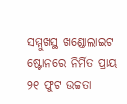ସମ୍ମୁଖସ୍ଥ ଖଣ୍ଡୋଲାଇଟ ଷ୍ଟୋନରେ ନିର୍ମିତ ପ୍ରାୟ ୨୧ ଫୁଟ ଉଚ୍ଚତା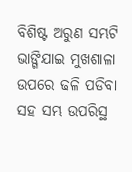ବିଶିଷ୍ଟ ଅରୁଣ ସମ୍ଭଟି ଭାଙ୍ଗିଯାଇ ମୁଖଶାଳା ଉପରେ ଢଳି ପଡିବା ସହ ସମ୍ଭ ଉପରିସ୍ଥ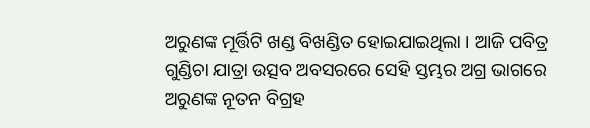ଅରୁଣଙ୍କ ମୂର୍ତ୍ତିଟି ଖଣ୍ଡ ବିଖଣ୍ଡିତ ହୋଇଯାଇଥିଲା । ଆଜି ପବିତ୍ର ଗୁଣ୍ଡିଚା ଯାତ୍ରା ଉତ୍ସବ ଅବସରରେ ସେହି ସ୍ତମ୍ଭର ଅଗ୍ର ଭାଗରେ ଅରୁଣଙ୍କ ନୂତନ ବିଗ୍ରହ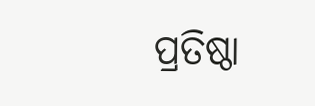ପ୍ରତିଷ୍ଠା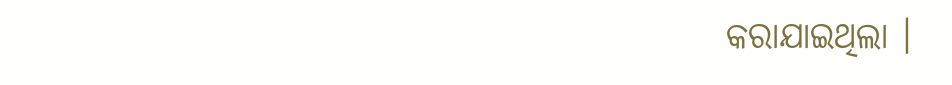କରାଯାଇଥିଲା ।